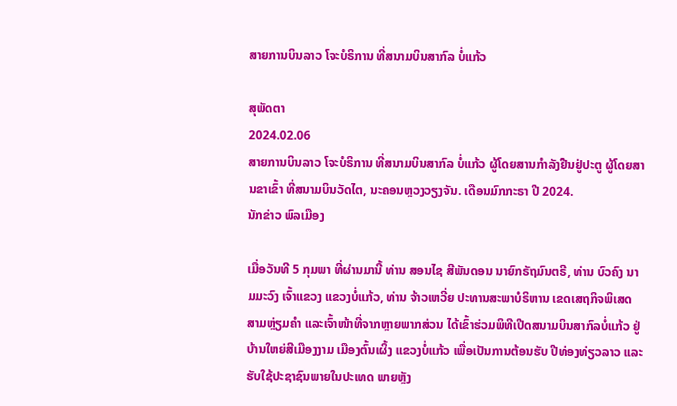ສາຍການບິນລາວ ໂຈະບໍຣິການ ທີ່ສນາມບິນສາກົລ ບໍ່ແກ້ວ

ສຸພັດຕາ
2024.02.06
ສາຍການບິນລາວ ໂຈະບໍຣິການ ທີ່ສນາມບິນສາກົລ ບໍ່ແກ້ວ ຜູ້ໂດຍສານກຳລັງຢືນຢູ່ປະຕູ ຜູ້ໂດຍສານຂາເຂົ້າ ທີ່ສນາມບິນວັດໄຕ, ນະຄອນຫຼວງວຽງຈັນ. ເດືອນມົກກະຣາ ປີ 2024.
ນັກຂ່າວ ພົລເມືອງ

ເມື່ອວັນທີ 5 ກຸມພາ ທີ່ຜ່ານມານີ້ ທ່ານ ສອນໄຊ ສີພັນດອນ ນາຍົກຣັຖມົນຕຣີ, ທ່ານ ບົວຄົງ ນາມມະວົງ ເຈົ້າແຂວງ ແຂວງບໍ່ແກ້ວ, ທ່ານ ຈ້າວເຫວີ່ຍ ປະທານສະພາບໍຣິຫານ ເຂດເສຖກິຈພິເສດສາມຫຼ່ຽມຄໍາ ແລະເຈົ້າໜ້າທີ່ຈາກຫຼາຍພາກສ່ວນ ໄດ້ເຂົ້າຮ່ວມພິທີເປີດສນາມບິນສາກົລບໍ່ແກ້ວ ຢູ່ບ້ານໃຫຍ່ສີເມືອງງາມ ເມືອງຕົ້ນເຜິ້ງ ແຂວງບໍ່ແກ້ວ ເພື່ອເປັນການຕ້ອນຮັບ ປີທ່ອງທ່ຽວລາວ ແລະຮັບໃຊ້ປະຊາຊົນພາຍໃນປະເທດ ພາຍຫຼັງ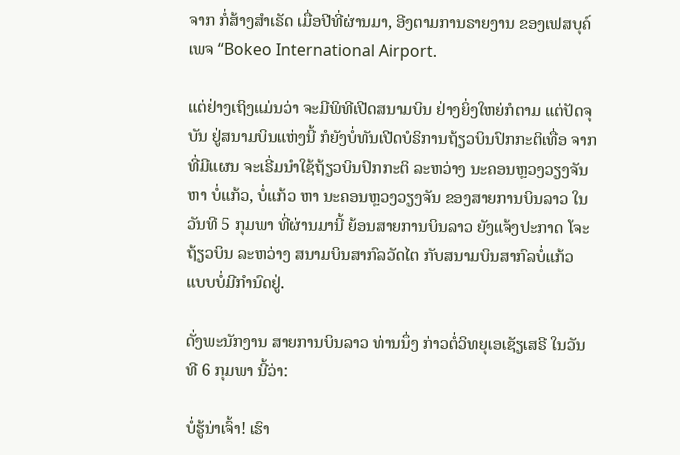ຈາກ ກໍ່ສ້າງສໍາເຣັດ ເມື່ອປີທີ່ຜ່ານມາ, ອີງຕາມການຣາຍງານ ຂອງເຟສບຸຄ໌ ເພຈ “Bokeo International Airport.

ແຕ່ຢ່າງເຖິງແມ່ນວ່າ ຈະມີພິທີເປີດສນາມບິນ ຢ່າງຍິ່ງໃຫຍ່ກໍຕາມ ແຕ່ປັດຈຸບັນ ຢູ່ສນາມບິນແຫ່ງນີ້ ກໍຍັງບໍ່ທັນເປີດບໍຣິການຖ້ຽວບິນປົກກະຕິເທື່ອ ຈາກທີ່ມີແຜນ ຈະເຣີ່ມນໍາໃຊ້ຖ້ຽວບິນປົກກະຕິ ລະຫວ່າງ ນະຄອນຫຼວງວຽງຈັນ ຫາ ບໍ່ແກ້ວ, ບໍ່ແກ້ວ ຫາ ນະຄອນຫຼວງວຽງຈັນ ຂອງສາຍການບິນລາວ ໃນວັນທີ 5 ກຸມພາ ທີ່ຜ່ານມານີ້ ຍ້ອນສາຍການບິນລາວ ຍັງແຈ້ງປະກາດ ໂຈະຖ້ຽວບິນ ລະຫວ່າງ ສນາມບິນສາກົລວັດໄຕ ກັບສນາມບິນສາກົລບໍ່ແກ້ວ ແບບບໍ່ມີກໍານົດຢູ່.

ດັ່ງພະນັກງານ ສາຍການບິນລາວ ທ່ານນຶ່ງ ກ່າວຕໍ່ວິທຍຸເອເຊັຽເສຣີ ໃນວັນທີ 6 ກຸມພາ ນີ້ວ່າ:

ບໍ່ຮູ້ນ່າເຈົ້າ! ເຮົາ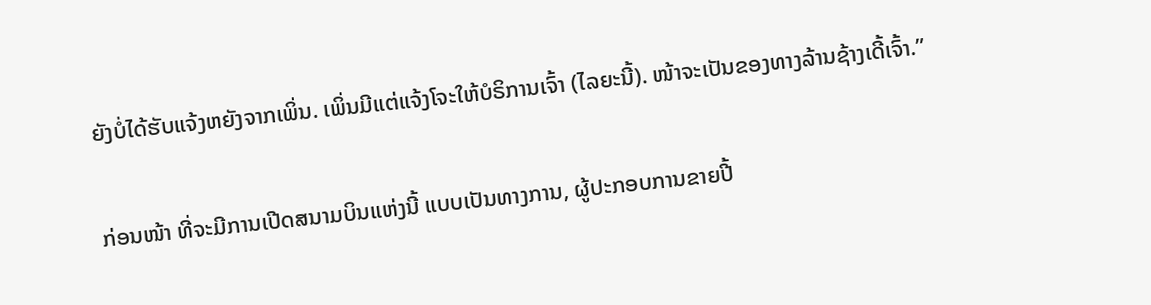ຍັງບໍ່ໄດ້ຮັບແຈ້ງຫຍັງຈາກເພິ່ນ. ເພິ່ນມີແຕ່ແຈ້ງໂຈະໃຫ້ບໍຣິການເຈົ້າ (ໄລຍະນີ້). ໜ້າຈະເປັນຂອງທາງລ້ານຊ້າງເດີ້ເຈົ້າ.”

ກ່ອນໜ້າ ທີ່ຈະມີການເປີດສນາມບິນແຫ່ງນີ້ ແບບເປັນທາງການ, ຜູ້ປະກອບການຂາຍປີ້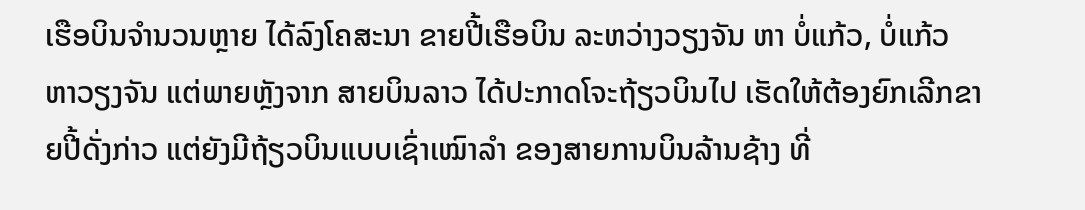ເຮືອບິນຈໍານວນຫຼາຍ ໄດ້ລົງໂຄສະນາ ຂາຍປີ້ເຮືອບິນ ລະຫວ່າງວຽງຈັນ ຫາ ບໍ່ແກ້ວ, ບໍ່ແກ້ວ ຫາວຽງຈັນ ແຕ່ພາຍຫຼັງຈາກ ສາຍບິນລາວ ໄດ້ປະກາດໂຈະຖ້ຽວບິນໄປ ເຮັດໃຫ້ຕ້ອງຍົກເລີກຂາຍປີ້ດັ່ງກ່າວ ແຕ່ຍັງມີຖ້ຽວບິນແບບເຊົ່າເໝົາລໍາ ຂອງສາຍການບິນລ້ານຊ້າງ ທີ່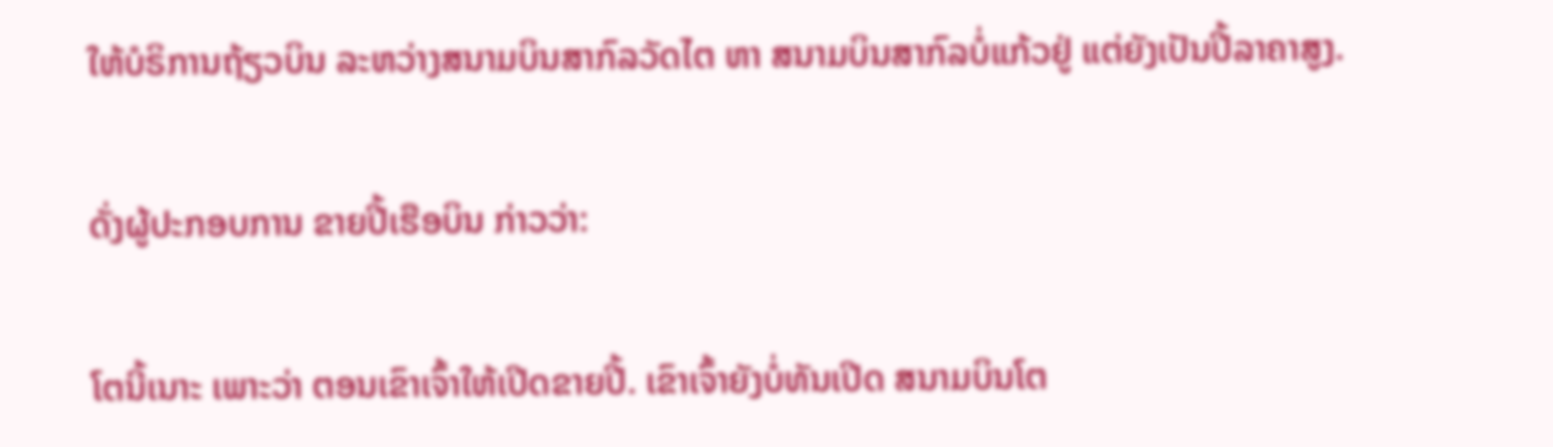ໃຫ້ບໍຣິການຖ້ຽວບິນ ລະຫວ່າງສນາມບິນສາກົລວັດໄຕ ຫາ ສນາມບິນສາກົລບໍ່ແກ້ວຢູ່ ແຕ່ຍັງເປັນປີ້ລາຄາສູງ.

ດັ່ງຜູ້ປະກອບການ ຂາຍປີ້ເຮືອບິນ ກ່າວວ່າ:

ໂຕນີ້ເນາະ ເພາະວ່າ ຕອນເຂົາເຈົ້າໃຫ້ເປີດຂາຍປີ້. ເຂົາເຈົ້າຍັງບໍ່ທັນເປີດ ສນາມບິນໂຕ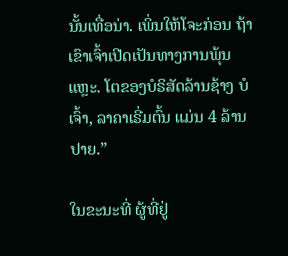ນັ້ນເທື່ອນ່າ. ເພິ່ນໃຫ້ໂຈະກ່ອນ ຖ້າເຂົາເຈົ້າເປີດເປັນທາງການພຸ້ນແຫຼະ. ໂຕຂອງບໍຣິສັດລ້ານຊ້າງ ບໍເຈົ້າ, ລາຄາເຣີ່ມຕົ້ນ ແມ່ນ 4 ລ້ານປາຍ.”

ໃນຂະນະທີ່ ຜູ້ທີ່ຢູ່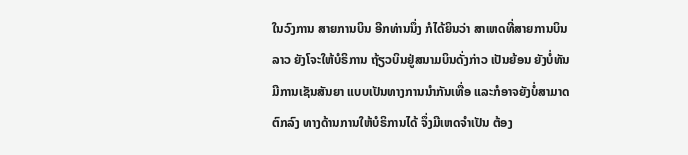ໃນວົງການ ສາຍການບິນ ອີກທ່ານນຶ່ງ ກໍໄດ້ຍິນວ່າ ສາເຫດທີ່ສາຍການບິນລາວ ຍັງໂຈະໃຫ້ບໍຣິການ ຖ້ຽວບິນຢູ່ສນາມບິນດັ່ງກ່າວ ເປັນຍ້ອນ ຍັງບໍ່ທັນມີການເຊັນສັນຍາ ແບບເປັນທາງການນໍາກັນເທື່ອ ແລະກໍອາຈຍັງບໍ່ສາມາດຕົກລົງ ທາງດ້ານການໃຫ້ບໍຣິການໄດ້ ຈຶ່ງມີເຫດຈໍາເປັນ ຕ້ອງ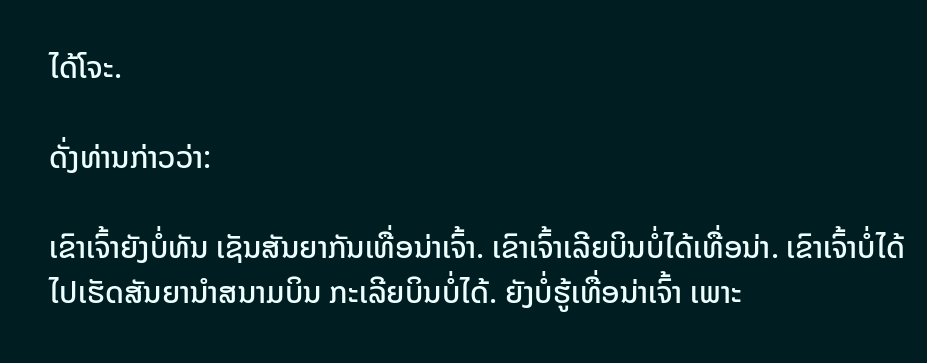ໄດ້ໂຈະ.

ດັ່ງທ່ານກ່າວວ່າ:

ເຂົາເຈົ້າຍັງບໍ່ທັນ ເຊັນສັນຍາກັນເທື່ອນ່າເຈົ້າ. ເຂົາເຈົ້າເລີຍບິນບໍ່ໄດ້ເທື່ອນ່າ. ເຂົາເຈົ້າບໍ່ໄດ້ໄປເຮັດສັນຍານໍາສນາມບິນ ກະເລີຍບິນບໍ່ໄດ້. ຍັງບໍ່ຮູ້ເທື່ອນ່າເຈົ້າ ເພາະ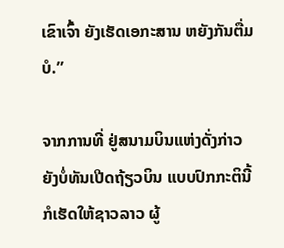ເຂົາເຈົ້າ ຍັງເຮັດເອກະສານ ຫຍັງກັນຕື່ມບໍ.”

ຈາກການທີ່ ຢູ່ສນາມບິນແຫ່ງດັ່ງກ່າວ ຍັງບໍ່ທັນເປີດຖ້ຽວບິນ ແບບປົກກະຕິນີ້ ກໍເຮັດໃຫ້ຊາວລາວ ຜູ້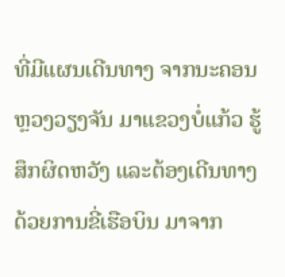ທີ່ມີແຜນເດີນທາງ ຈາກນະຄອນຫຼວງວຽງຈັນ ມາແຂວງບໍ່ແກ້ວ ຮູ້ສຶກຜິດຫວັງ ແລະຕ້ອງເດີນທາງດ້ວຍການຂີ່ເຮືອບິນ ມາຈາກ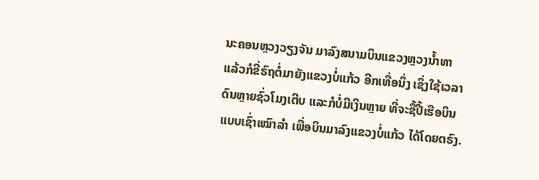ນະຄອນຫຼວງວຽງຈັນ ມາລົງສນາມບິນແຂວງຫຼວງນໍ້າທາ ແລ້ວກໍຂີ່ຣົຖຕໍ່ມາຍັງແຂວງບໍ່ແກ້ວ ອີກເທື່ອນຶ່ງ ເຊິ່ງໃຊ້ເວລາດົນຫຼາຍຊົ່ວໂມງເຕີບ ແລະກໍບໍ່ມີເງິນຫຼາຍ ທີ່ຈະຊື້ປີ້ເຮືອບິນແບບເຊົ່າເໝົາລໍາ ເພື່ອບິນມາລົງແຂວງບໍ່ແກ້ວ ໄດ້ໂດຍຕຣົງ.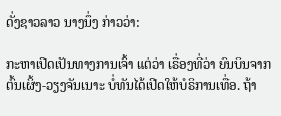ດັ່ງຊາວລາວ ນາງນຶ່ງ ກ່າວວ່າ:

ກະຫາເປີດເປັນທາງການເຈົ້າ ແຕ່ວ່າ ເຣື່ອງທີ່ວ່າ ຍົນບິນຈາກ ຕົ້ນເຜິ້ງ-ວຽງຈັນເນາະ ບໍ່ທັນໄດ້ເປີດໃຫ້ບໍຣິການເທື່ອ. ຖ້າ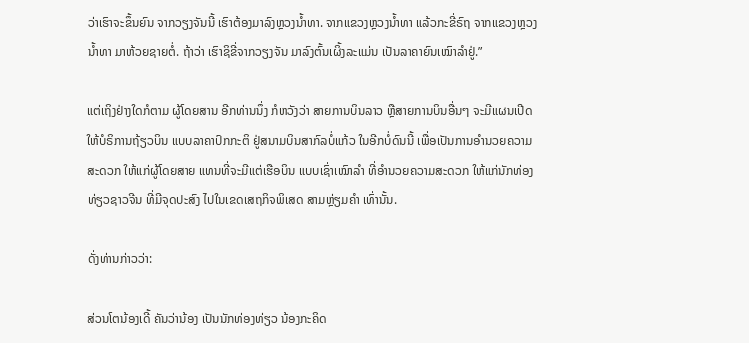ວ່າເຮົາຈະຂຶ້ນຍົນ ຈາກວຽງຈັນນີ້ ເຮົາຕ້ອງມາລົງຫຼວງນໍ້າທາ. ຈາກແຂວງຫຼວງນໍ້າທາ ແລ້ວກະຂີ່ຣົຖ ຈາກແຂວງຫຼວງນໍ້າທາ ມາຫ້ວຍຊາຍຕໍ່. ຖ້າວ່າ ເຮົາຊິຂີ່ຈາກວຽງຈັນ ມາລົງຕົ້ນເຜິ້ງລະແມ່ນ ເປັນລາຄາຍົນເໝົາລໍາຢູ່.”

ແຕ່ເຖິງຢ່າງໃດກໍຕາມ ຜູ້ໂດຍສານ ອີກທ່ານນຶ່ງ ກໍຫວັງວ່າ ສາຍການບິນລາວ ຫຼືສາຍການບິນອື່ນໆ ຈະມີແຜນເປີດໃຫ້ບໍຣິການຖ້ຽວບິນ ແບບລາຄາປົກກະຕິ ຢູ່ສນາມບິນສາກົລບໍ່ແກ້ວ ໃນອີກບໍ່ດົນນີ້ ເພື່ອເປັນການອໍານວຍຄວາມສະດວກ ໃຫ້ແກ່ຜູ້ໂດຍສາຍ ແທນທີ່ຈະມີແຕ່ເຮືອບິນ ແບບເຊົ່າເໝົາລໍາ ທີ່ອໍານວຍຄວາມສະດວກ ໃຫ້ແກ່ນັກທ່ອງທ່ຽວຊາວຈີນ ທີ່ມີຈຸດປະສົງ ໄປໃນເຂດເສຖກິຈພິເສດ ສາມຫຼ່ຽມຄໍາ ເທົ່ານັ້ນ.

ດັ່ງທ່ານກ່າວວ່າ:

ສ່ວນໂຕນ້ອງເດີ້ ຄັນວ່ານ້ອງ ເປັນນັກທ່ອງທ່ຽວ ນ້ອງກະຄິດ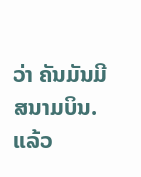ວ່າ ຄັນມັນມີສນາມບິນ. ແລ້ວ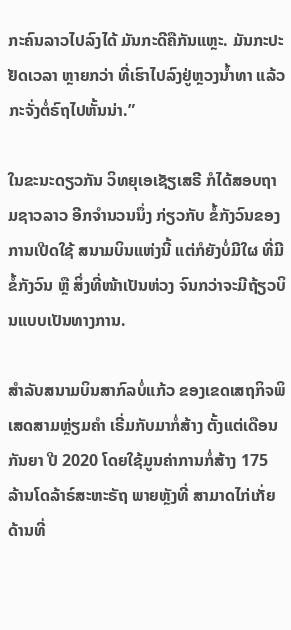ກະຄົນລາວໄປລົງໄດ້ ມັນກະດີຄືກັນແຫຼະ. ມັນກະປະຢັດເວລາ ຫຼາຍກວ່າ ທີ່ເຮົາໄປລົງຢູ່ຫຼວງນໍ້າທາ ແລ້ວກະຈັ່ງຕໍ່ຣົຖໄປຫັ້ນນ່າ.”

ໃນຂະນະດຽວກັນ ວິທຍຸເອເຊັຽເສຣີ ກໍໄດ້ສອບຖາມຊາວລາວ ອີກຈໍານວນນຶ່ງ ກ່ຽວກັບ ຂໍ້ກັງວົນຂອງການເປີດໃຊ້ ສນາມບິນແຫ່ງນີ້ ແຕ່ກໍຍັງບໍ່ມີໃຜ ທີ່ມີຂໍ້ກັງວົນ ຫຼື ສິ່ງທີ່ໜ້າເປັນຫ່ວງ ຈົນກວ່າຈະມີຖ້ຽວບິນແບບເປັນທາງການ.

ສໍາລັບສນາມບິນສາກົລບໍ່ແກ້ວ ຂອງເຂດເສຖກິຈພິເສດສາມຫຼ່ຽມຄໍາ ເຣີ່ມກັບມາກໍ່ສ້າງ ຕັ້ງແຕ່ເດືອນກັນຍາ ປີ 2020 ໂດຍໃຊ້ມູນຄ່າການກໍ່ສ້າງ 175 ລ້ານໂດລ້າຣ໌ສະຫະຣັຖ ພາຍຫຼັງທີ່ ສາມາດໄກ່ເກັ່ຍດ້ານທີ່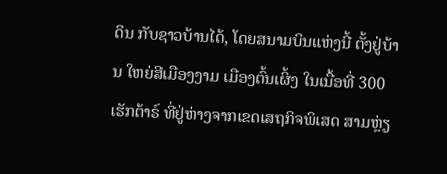ດິນ ກັບຊາວບ້ານໄດ້, ໂດຍສນາມບິນແຫ່ງນີ້ ຕັ້ງຢູ່ບ້ານ ໃຫຍ່ສີເມືອງງາມ ເມືອງຕົ້ນເຜິ້ງ ໃນເນື້ອທີ່ 300 ເຮັກຕ້າຣ໌ ທີ່ຢູ່ຫ່າງຈາກເຂດເສຖກິຈພິເສດ ສາມຫຼ່ຽ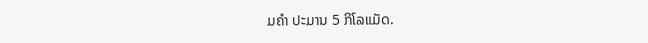ມຄໍາ ປະມານ 5 ກິໂລແມັດ.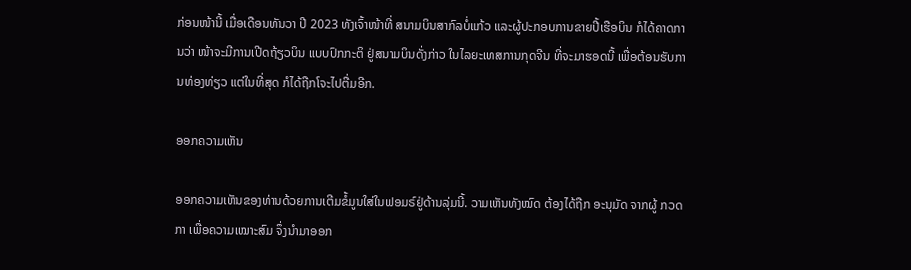ກ່ອນໜ້ານີ້ ເມື່ອເດືອນທັນວາ ປີ 2023 ທັງເຈົ້າໜ້າທີ່ ສນາມບິນສາກົລບໍ່ແກ້ວ ແລະຜູ້ປະກອບການຂາຍປີ້ເຮືອບິນ ກໍໄດ້ຄາດການວ່າ ໜ້າຈະມີການເປີດຖ້ຽວບິນ ແບບປົກກະຕິ ຢູ່ສນາມບິນດັ່ງກ່າວ ໃນໄລຍະເທສການກຸດຈີນ ທີ່ຈະມາຮອດນີ້ ເພື່ອຕ້ອນຮັບການທ່ອງທ່ຽວ ແຕ່ໃນທີ່ສຸດ ກໍໄດ້ຖືກໂຈະໄປຕື່ມອີກ.

ອອກຄວາມເຫັນ

ອອກຄວາມເຫັນຂອງທ່ານດ້ວຍການເຕີມຂໍ້ມູນໃສ່ໃນຟອມຣ໌ຢູ່ດ້ານລຸ່ມນີ້. ວາມເຫັນທັງໝົດ ຕ້ອງໄດ້ຖືກ ອະນຸມັດ ຈາກຜູ້ ກວດກາ ເພື່ອຄວາມເໝາະສົມ ຈຶ່ງນໍາມາອອກ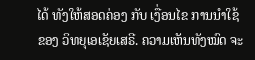ໄດ້ ທັງໃຫ້ສອດຄ່ອງ ກັບ ເງື່ອນໄຂ ການນຳໃຊ້ ຂອງ ວິທຍຸເອເຊັຍເສຣີ. ຄວາມເຫັນທັງໝົດ ຈະ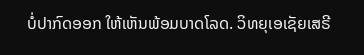ບໍ່ປາກົດອອກ ໃຫ້ເຫັນພ້ອມບາດໂລດ. ວິທຍຸເອເຊັຍເສຣີ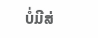ບໍ່ມີສ່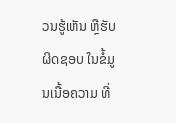ວນຮູ້ເຫັນ ຫຼືຮັບຜິດຊອບ ໃນຂໍ້ມູນເນື້ອຄວາມ ທີ່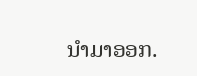ນໍາມາອອກ.